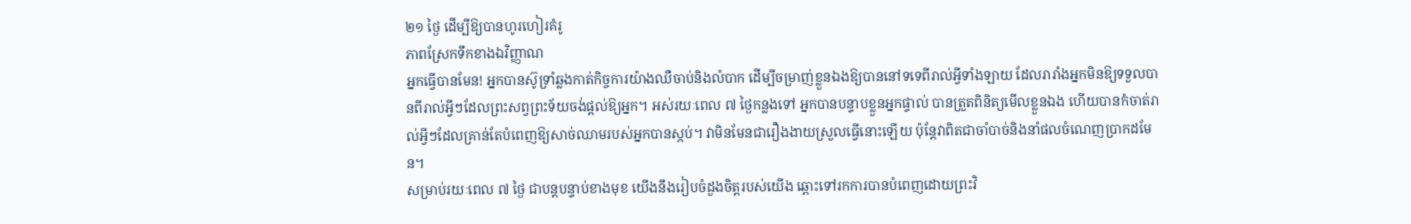២១ ថ្ងៃ ដើម្បីឱ្យបានហូរហៀរគំរូ
ភាពស្រែកទឹកខាងឯវិញ្ញាណ
អ្នកធ្វើបានមែន! អ្នកបានស៊ូទ្រាំឆ្លងកាត់កិច្ចការយ៉ាងឈឺចាប់និងលំបាក ដើម្បីចម្រាញ់ខ្លួនឯងឱ្យបាននៅទទេពីរាល់អ្វីទាំងឡាយ ដែលរារាំងអ្នកមិនឱ្យទទួលបានពីរាល់អ្វីៗដែលព្រះសព្វព្រះទ័យចង់ផ្ដល់ឱ្យអ្នក។ អស់រយៈពេល ៧ ថ្ងៃកន្លងទៅ អ្នកបានបន្ទាបខ្លួនអ្នកផ្ទាល់ បានត្រួតពិនិត្យមើលខ្លួនឯង ហើយបានកំចាត់រាល់អ្វីៗដែលគ្រាន់តែបំពេញឱ្យសាច់ឈាមរបស់អ្នកបានស្កប់។ វាមិនមែនជារឿងងាយស្រួលធ្វើនោះឡើយ ប៉ុន្តែវាពិតជាចាំបាច់និងនាំផលចំណេញប្រាកដមែន។
សម្រាប់រយៈពេល ៧ ថ្ងៃ ជាបន្តបន្ទាប់ខាងមុខ យើងនឹងរៀបចំដួងចិត្តរបស់យើង ឆ្ពោះទៅរកការបានបំពេញដោយព្រះវិ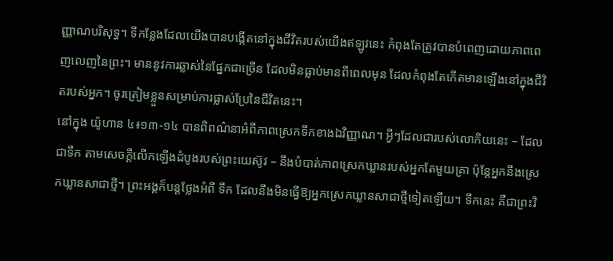ញ្ញាណបរិសុទ្ធ។ ទីកន្លែងដែលយើងបានបង្កើតនៅក្នុងជីវិតរបស់យើងឥឡូវនេះ កំពុងតែត្រូវបានបំពេញដោយភាពពេញលេញនៃព្រះ។ មាននូវការឆ្លាស់នៃផ្នែកជាច្រើន ដែលមិនធ្លាប់មានពីពេលមុន ដែលកំពុងតែកើតមានឡើងនៅក្នុងជីវិតរបស់អ្នក។ ចូរត្រៀមខ្លួនសម្រាប់ការផ្លាស់ប្រែនៃជីវិតនេះ។
នៅក្នុង យ៉ូហាន ៤៖១៣-១៤ បានពិពណ៌នាអំពីភាពស្រេកទឹកខាងឯវិញ្ញាណ។ អ្វីៗដែលជារបស់លោកិយនេះ – ដែលជាទឹក តាមសេចក្ដីលើកឡើងដំបូងរបស់ព្រះយេស៊ូវ – នឹងបំបាត់ភាពស្រេកឃ្លានរបស់អ្នកតែមួយគ្រា ប៉ុន្តែអ្នកនឹងស្រេកឃ្លានសាជាថ្មី។ ព្រះអង្គក៏បន្តថ្លែងអំពី ទឹក ដែលនឹងមិនធ្វើឱ្យអ្នកស្រេកឃ្លានសាជាថ្មីទៀតឡើយ។ ទឹកនេះ គឺជាព្រះវិ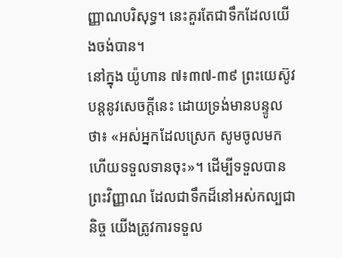ញ្ញាណបរិសុទ្ធ។ នេះគួរតែជាទឹកដែលយើងចង់បាន។
នៅក្នុង យ៉ូហាន ៧៖៣៧-៣៩ ព្រះយេស៊ូវបន្តនូវសេចក្ដីនេះ ដោយទ្រង់មានបន្ទូលថា៖ «អស់អ្នកដែលស្រេក សូមចូលមក ហើយទទួលទានចុះ»។ ដើម្បីទទួលបានព្រះវិញ្ញាណ ដែលជាទឹកដ៏នៅអស់កល្បជានិច្ច យើងត្រូវការទទួល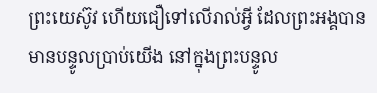ព្រះយេស៊ូវ ហើយជឿទៅលើរាល់អ្វី ដែលព្រះអង្គបានមានបន្ទូលប្រាប់យើង នៅក្នុងព្រះបន្ទូល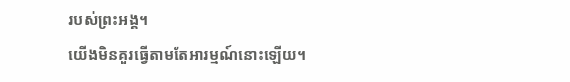របស់ព្រះអង្គ។
យើងមិនគួរធ្វើតាមតែអារម្មណ៍នោះឡើយ។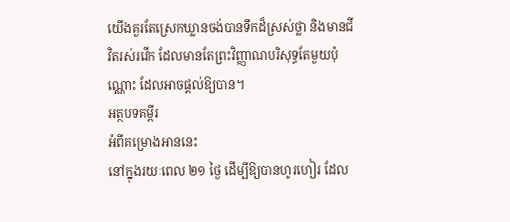យើងគួរតែស្រេកឃ្លានចង់បានទឹកដ៏ស្រស់ថ្លា និងមានជីវិតរស់រវើក ដែលមានតែព្រះវិញ្ញាណបរិសុទ្ធតែមួយប៉ុណ្ណោះ ដែលអាចផ្ដល់ឱ្យបាន។
អត្ថបទគម្ពីរ
អំពីគម្រោងអាននេះ
នៅក្នុងរយៈពេល ២១ ថ្ងៃ ដើម្បីឱ្យបានហូរហៀរ ដែល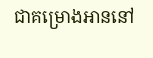ជាគម្រោងអាននៅ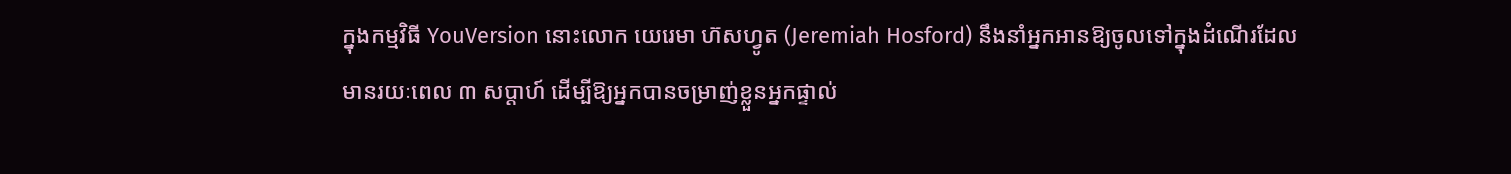ក្នុងកម្មវិធី YouVersion នោះលោក យេរេមា ហ៊សហ្វូត (Jeremiah Hosford) នឹងនាំអ្នកអានឱ្យចូលទៅក្នុងដំណើរដែលមានរយៈពេល ៣ សប្ដាហ៍ ដើម្បីឱ្យអ្នកបានចម្រាញ់ខ្លួនអ្នកផ្ទាល់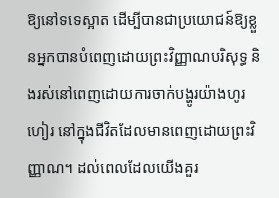ឱ្យនៅទទេស្អាត ដើម្បីបានជាប្រយោជន៍ឱ្យខ្លួនអ្នកបានបំពេញដោយព្រះវិញ្ញាណបរិសុទ្ធ និងរស់នៅពេញដោយការចាក់បង្ហូរយ៉ាងហូរហៀរ នៅក្នុងជីវិតដែលមានពេញដោយព្រះវិញ្ញាណ។ ដល់ពេលដែលយើងគួរ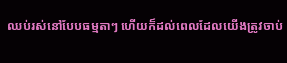ឈប់រស់នៅបែបធម្មតាៗ ហើយក៏ដល់ពេលដែលយើងត្រូវចាប់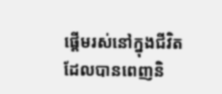ផ្ដើមរស់នៅក្នុងជីវិត ដែលបានពេញនិ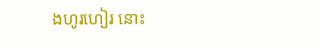ងហូរហៀរ នោះ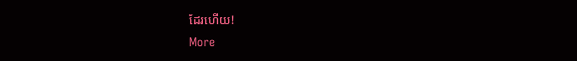ដែរហើយ!
More